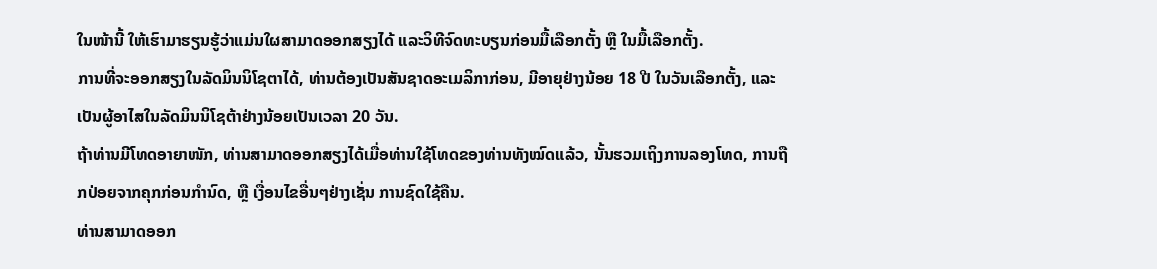ໃນໜ້ານີ້ ໃຫ້ເຮົາມາຮຽນຮູ້ວ່າແມ່ນໃຜສາມາດອອກສຽງໄດ້ ແລະວິທີຈົດທະບຽນກ່ອນມື້ເລືອກຕັ້ງ ຫຼື ໃນມື້ເລືອກຕັ້ງ.
ການທີ່ຈະອອກສຽງໃນລັດມິນນິໂຊຕາໄດ້, ທ່ານຕ້ອງເປັນສັນຊາດອະເມລິກາກ່ອນ, ມີອາຍຸຢ່າງນ້ອຍ 18 ປີ ໃນວັນເລືອກຕັ້ງ, ແລະເປັນຜູ້ອາໄສໃນລັດມິນນິໂຊຕ້າຢ່າງນ້ອຍເປັນເວລາ 20 ວັນ.
ຖ້າທ່ານມີໂທດອາຍາໜັກ, ທ່ານສາມາດອອກສຽງໄດ້ເມື່ອທ່ານໃຊ້ໂທດຂອງທ່ານທັງໝົດແລ້ວ, ນັ້ນຮວມເຖິງການລອງໂທດ, ການຖືກປ່ອຍຈາກຄຸກກ່ອນກຳນົດ, ຫຼື ເງື່ອນໄຂອື່ນໆຢ່າງເຊັ່ນ ການຊົດໃຊ້ຄືນ.
ທ່ານສາມາດອອກ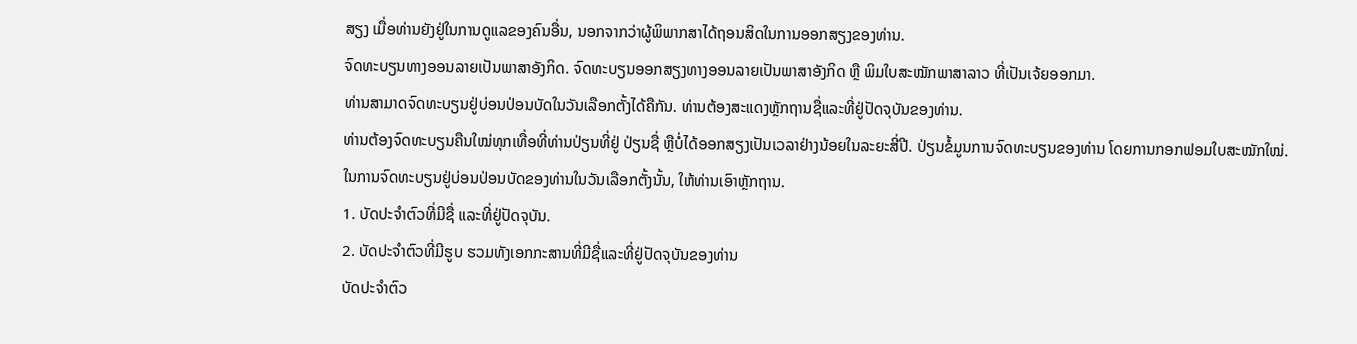ສຽງ ເມື່ອທ່ານຍັງຢູ່ໃນການດູແລຂອງຄົນອື່ນ, ນອກຈາກວ່າຜູ້ພິພາກສາໄດ້ຖອນສິດໃນການອອກສຽງຂອງທ່ານ.
ຈົດທະບຽນທາງອອນລາຍເປັນພາສາອັງກິດ. ຈົດທະບຽນອອກສຽງທາງອອນລາຍເປັນພາສາອັງກິດ ຫຼື ພິມໃບສະໝັກພາສາລາວ ທີ່ເປັນເຈ້ຍອອກມາ.
ທ່ານສາມາດຈົດທະບຽນຢູ່ບ່ອນປ່ອນບັດໃນວັນເລືອກຕັ້ງໄດ້ຄືກັນ. ທ່ານຕ້ອງສະແດງຫຼັກຖານຊື່ແລະທີ່ຢູ່ປັດຈຸບັນຂອງທ່ານ.
ທ່ານຕ້ອງຈົດທະບຽນຄືນໃໝ່ທຸກເທື່ອທີ່ທ່ານປ່ຽນທີ່ຢູ່ ປ່ຽນຊື່ ຫຼືບໍ່ໄດ້ອອກສຽງເປັນເວລາຢ່າງນ້ອຍໃນລະຍະສີ່ປີ. ປ່ຽນຂໍ້ມູນການຈົດທະບຽນຂອງທ່ານ ໂດຍການກອກຟອມໃບສະໝັກໃໝ່.
ໃນການຈົດທະບຽນຢູ່ບ່ອນປ່ອນບັດຂອງທ່ານໃນວັນເລືອກຕັ້ງນັ້ນ, ໃຫ້ທ່ານເອົາຫຼັກຖານ.
1. ບັດປະຈຳຕົວທີ່ມີຊື່ ແລະທີ່ຢູ່ປັດຈຸບັນ.
2. ບັດປະຈຳຕົວທີ່ມີຮູບ ຮວມທັງເອກກະສານທີ່ມີຊື່ແລະທີ່ຢູ່ປັດຈຸບັນຂອງທ່ານ
ບັດປະຈຳຕົວ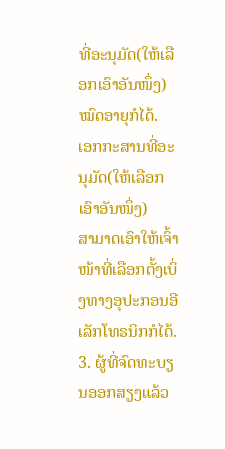ທີ່ອະນຸມັດ(ໃຫ້ເລືອກເອົາອັນໜຶ່ງ)
ໝົດອາຍຸກໍໄດ້.
ເອກກະສານທີ່ອະນຸມັດ(ໃຫ້ເລືອກເອົາອັນໜຶ່ງ)
ສາມາດເອົາໃຫ້ເຈົ້າໜ້າທີ່ເລືອກຕັ້ງເບິ່ງທາງອຸປະກອນອີເລັກໂທຣນິກກໍໄດ້.
3. ຜູ້ທີ່ຈົດທະບຽນອອກສຽງແລ້ວ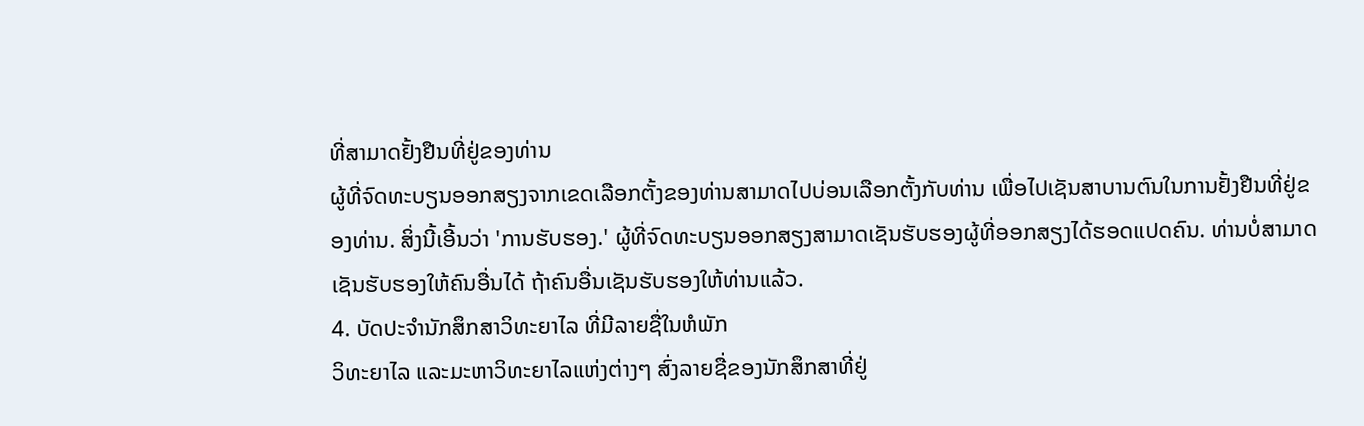ທີ່ສາມາດຢັ້ງຢືນທີ່ຢູ່ຂອງທ່ານ
ຜູ້ທີ່ຈົດທະບຽນອອກສຽງຈາກເຂດເລືອກຕັ້ງຂອງທ່ານສາມາດໄປບ່ອນເລືອກຕັ້ງກັບທ່ານ ເພື່ອໄປເຊັນສາບານຕົນໃນການຢັ້ງຢືນທີ່ຢູ່ຂອງທ່ານ. ສິ່ງນີ້ເອີ້ນວ່າ 'ການຮັບຮອງ.' ຜູ້ທີ່ຈົດທະບຽນອອກສຽງສາມາດເຊັນຮັບຮອງຜູ້ທີ່ອອກສຽງໄດ້ຮອດແປດຄົນ. ທ່ານບໍ່ສາມາດເຊັນຮັບຮອງໃຫ້ຄົນອື່ນໄດ້ ຖ້າຄົນອື່ນເຊັນຮັບຮອງໃຫ້ທ່ານແລ້ວ.
4. ບັດປະຈຳນັກສຶກສາວິທະຍາໄລ ທີ່ມີລາຍຊື່ໃນຫໍພັກ
ວິທະຍາໄລ ແລະມະຫາວິທະຍາໄລແຫ່ງຕ່າງໆ ສົ່ງລາຍຊື່ຂອງນັກສຶກສາທີ່ຢູ່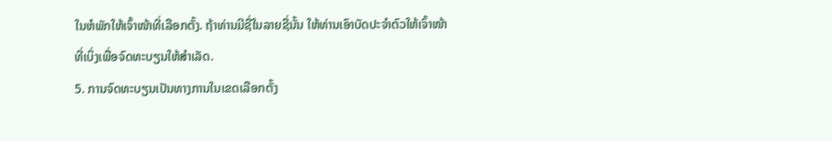ໃນຫໍພັກໃຫ້ເຈົ້າໜ້າທີ່ເລືອກຕັ້ງ. ຖ້າທ່ານມີຊື່ໃນລາຍຊື່ນັ້ນ ໃຫ້ທ່ານເອົາບັດປະຈຳຕົວໃຫ້ເຈົ້າໜ້າທີ່ເບິ່ງເພື່ອຈົດທະບຽນໃຫ້ສຳເລັດ.
5. ການຈົດທະບຽນເປັນທາງການໃນເຂດເລືອກຕັ້ງ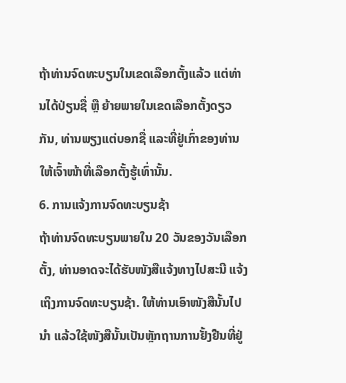ຖ້າທ່ານຈົດທະບຽນໃນເຂດເລືອກຕັ້ງແລ້ວ ແຕ່ທ່ານໄດ້ປ່ຽນຊື່ ຫຼື ຍ້າຍພາຍໃນເຂດເລືອກຕັ້ງດຽວກັນ, ທ່ານພຽງແຕ່ບອກຊື່ ແລະທີ່ຢູ່ເກົ່າຂອງທ່ານໃຫ້ເຈົ້າໜ້າທີ່ເລືອກຕັ້ງຮູ້ເທົ່ານັ້ນ.
6. ການແຈ້ງການຈົດທະບຽນຊ້າ
ຖ້າທ່ານຈົດທະບຽນພາຍໃນ 20 ວັນຂອງວັນເລືອກຕັ້ງ, ທ່ານອາດຈະໄດ້ຮັບໜັງສືແຈ້ງທາງໄປສະນີ ແຈ້ງເຖິງການຈົດທະບຽນຊ້າ. ໃຫ້ທ່ານເອົາໜັງສືນັ້ນໄປນຳ ແລ້ວໃຊ້ໜັງສືນັ້ນເປັນຫຼັກຖານການຢັ້ງຢືນທີ່ຢູ່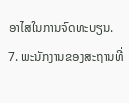ອາໄສໃນການຈົດທະບຽນ.
7. ພະນັກງານຂອງສະຖານທີ່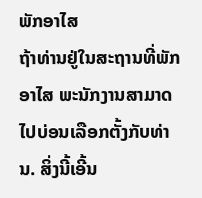ພັກອາໄສ
ຖ້າທ່ານຢູ່ໃນສະຖານທີ່ພັກອາໄສ ພະນັກງານສາມາດໄປບ່ອນເລືອກຕັ້ງກັບທ່ານ. ສິ່ງນີ້ເອີ້ນ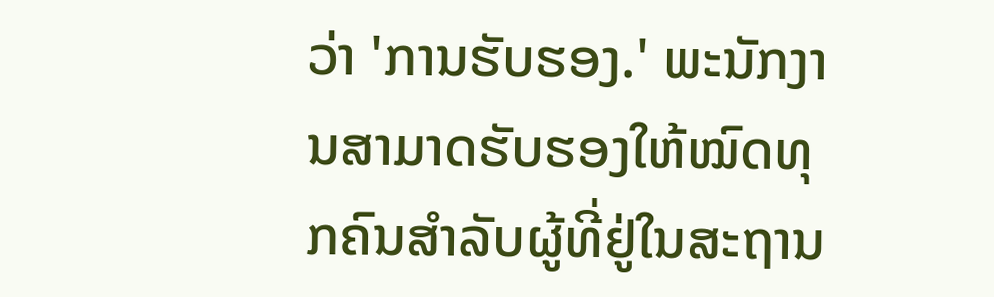ວ່າ 'ການຮັບຮອງ.' ພະນັກງານສາມາດຮັບຮອງໃຫ້ໝົດທຸກຄົນສຳລັບຜູ້ທີ່ຢູ່ໃນສະຖານ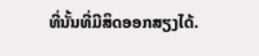ທີ່ນັ້ນທີ່ມີສິດອອກສຽງໄດ້.